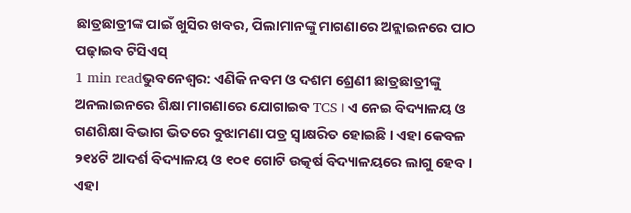ଛାତ୍ରଛାତ୍ରୀଙ୍କ ପାଇଁ ଖୁସିର ଖବର, ପିଲାମାନଙ୍କୁ ମାଗଣାରେ ଅନ୍ଲାଇନରେ ପାଠ ପଢ଼ାଇବ ଟିସିଏସ୍
1 min readଭୁବନେଶ୍ୱର: ଏଣିକି ନବମ ଓ ଦଶମ ଶ୍ରେଣୀ ଛାତ୍ରଛାତ୍ରୀଙ୍କୁ ଅନଲାଇନରେ ଶିକ୍ଷା ମାଗଣାରେ ଯୋଗାଇବ TCS । ଏ ନେଇ ବିଦ୍ୟାଳୟ ଓ ଗଣଶିକ୍ଷା ବିଭାଗ ଭିତରେ ବୁଝାମଣା ପତ୍ର ସ୍ୱାକ୍ଷରିତ ହୋଇଛି । ଏହା କେବଳ ୨୧୪ଟି ଆଦର୍ଶ ବିଦ୍ୟାଳୟ ଓ ୧୦୧ ଗୋଟି ଉତ୍କର୍ଷ ବିଦ୍ୟାଳୟରେ ଲାଗୁ ହେବ । ଏହା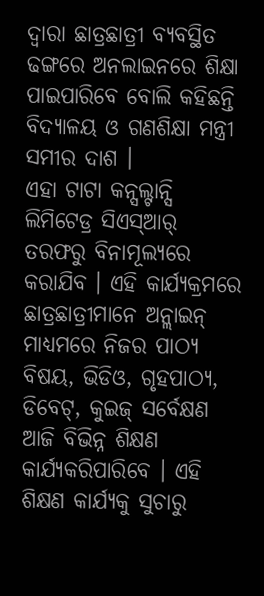ଦ୍ଵାରା ଛାତ୍ରଛାତ୍ରୀ ବ୍ୟବସ୍ଥିତ ଢଙ୍ଗରେ ଅନଲାଇନରେ ଶିକ୍ଷା ପାଇପାରିବେ ବୋଲି କହିଛନ୍ତି ବିଦ୍ୟାଳୟ ଓ ଗଣଶିକ୍ଷା ମନ୍ତ୍ରୀ ସମୀର ଦାଶ ।
ଏହା ଟାଟା କନ୍ସଲ୍ଟାନ୍ସି ଲିମିଟେଡ୍ର ସିଏସ୍ଆର୍ ତରଫରୁ ବିନାମୂଲ୍ୟରେ କରାଯିବ । ଏହି କାର୍ଯ୍ୟକ୍ରମରେ ଛାତ୍ରଛାତ୍ରୀମାନେ ଅନ୍ଲାଇନ୍ ମାଧ୍ୟମରେ ନିଜର ପାଠ୍ୟ ବିଷୟ, ଭିଡିଓ, ଗୃହପାଠ୍ୟ, ଡିବେଟ୍, କୁଇଜ୍ ସର୍ବେକ୍ଷଣ ଆଜି ବିଭିନ୍ନ ଶିକ୍ଷଣ କାର୍ଯ୍ୟକରିପାରିବେ । ଏହି ଶିକ୍ଷଣ କାର୍ଯ୍ୟକୁ ସୁଚାରୁ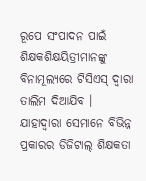ରୂପେ ସଂପାଦନ ପାଇଁ ଶିକ୍ଷକଶିକ୍ଷୟିତ୍ରୀମାନଙ୍କୁ ବିନାମୂଲ୍ୟରେ ଟିସିଏସ୍ ଦ୍ୱାରା ତାଲିମ ଦିଆଯିବ । ଯାହାଦ୍ୱାରା ସେମାନେ ବିଭିନ୍ନ ପ୍ରକାରର ଡିଜିଟାଲ୍ ଶିକ୍ଷକତା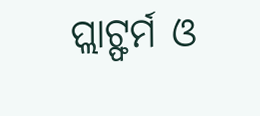ପ୍ଲାଟ୍ଫର୍ମ ଓ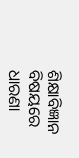ଶିକ୍ଷାବିଜ୍ଞାନ ବିଷୟରେ ଧାରଣା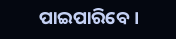ପାଇପାରିବେ ।